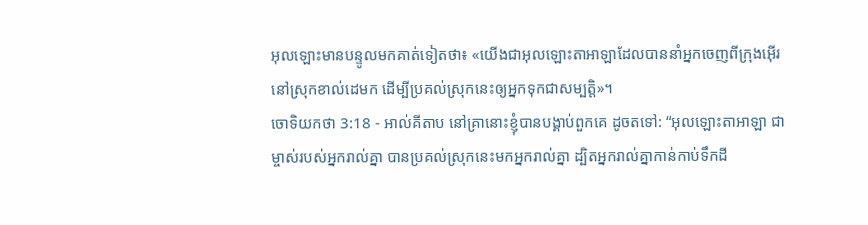អុលឡោះមានបន្ទូលមកគាត់ទៀតថា៖ «យើងជាអុលឡោះតាអាឡាដែលបាននាំអ្នកចេញពីក្រុងអ៊ើរ នៅស្រុកខាល់ដេមក ដើម្បីប្រគល់ស្រុកនេះឲ្យអ្នកទុកជាសម្បត្តិ»។
ចោទិយកថា 3:18 - អាល់គីតាប នៅគ្រានោះខ្ញុំបានបង្គាប់ពួកគេ ដូចតទៅ: “អុលឡោះតាអាឡា ជាម្ចាស់របស់អ្នករាល់គ្នា បានប្រគល់ស្រុកនេះមកអ្នករាល់គ្នា ដ្បិតអ្នករាល់គ្នាកាន់កាប់ទឹកដី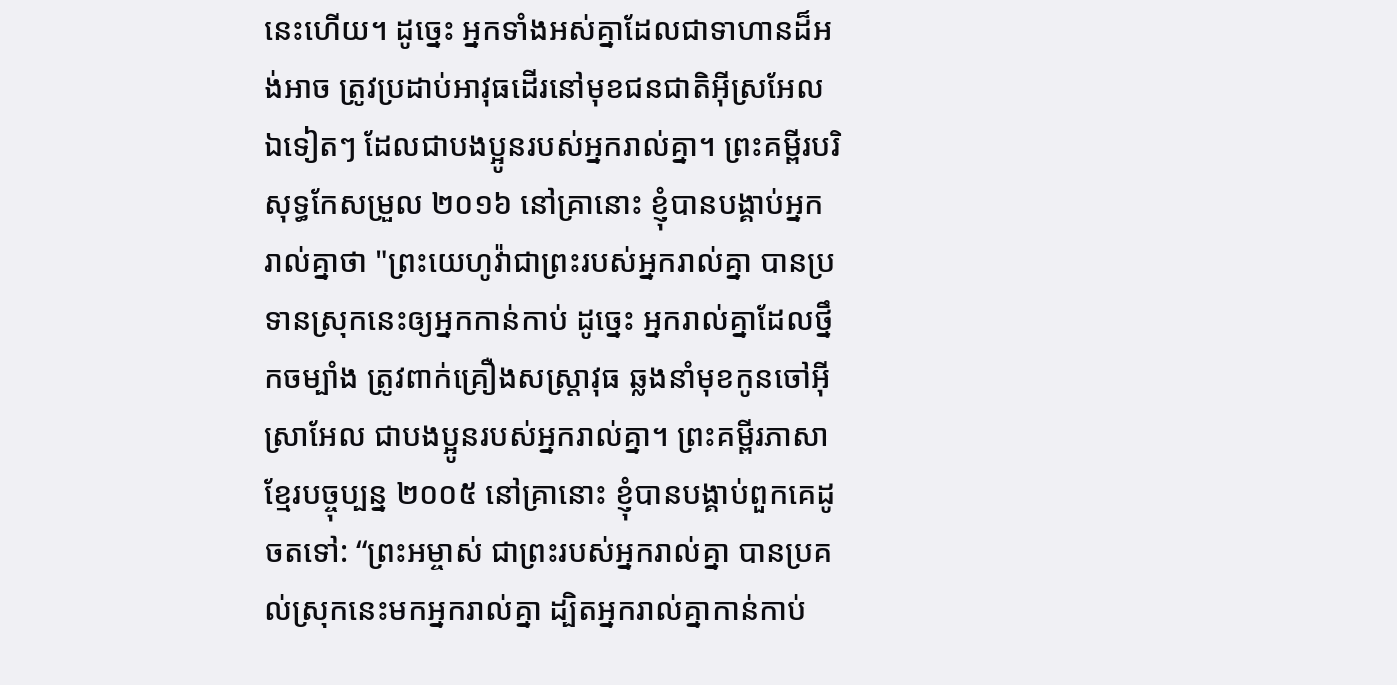នេះហើយ។ ដូច្នេះ អ្នកទាំងអស់គ្នាដែលជាទាហានដ៏អង់អាច ត្រូវប្រដាប់អាវុធដើរនៅមុខជនជាតិអ៊ីស្រអែលឯទៀតៗ ដែលជាបងប្អូនរបស់អ្នករាល់គ្នា។ ព្រះគម្ពីរបរិសុទ្ធកែសម្រួល ២០១៦ នៅគ្រានោះ ខ្ញុំបានបង្គាប់អ្នករាល់គ្នាថា "ព្រះយេហូវ៉ាជាព្រះរបស់អ្នករាល់គ្នា បានប្រទានស្រុកនេះឲ្យអ្នកកាន់កាប់ ដូច្នេះ អ្នករាល់គ្នាដែលថ្នឹកចម្បាំង ត្រូវពាក់គ្រឿងសស្ត្រាវុធ ឆ្លងនាំមុខកូនចៅអ៊ីស្រាអែល ជាបងប្អូនរបស់អ្នករាល់គ្នា។ ព្រះគម្ពីរភាសាខ្មែរបច្ចុប្បន្ន ២០០៥ នៅគ្រានោះ ខ្ញុំបានបង្គាប់ពួកគេដូចតទៅ: “ព្រះអម្ចាស់ ជាព្រះរបស់អ្នករាល់គ្នា បានប្រគល់ស្រុកនេះមកអ្នករាល់គ្នា ដ្បិតអ្នករាល់គ្នាកាន់កាប់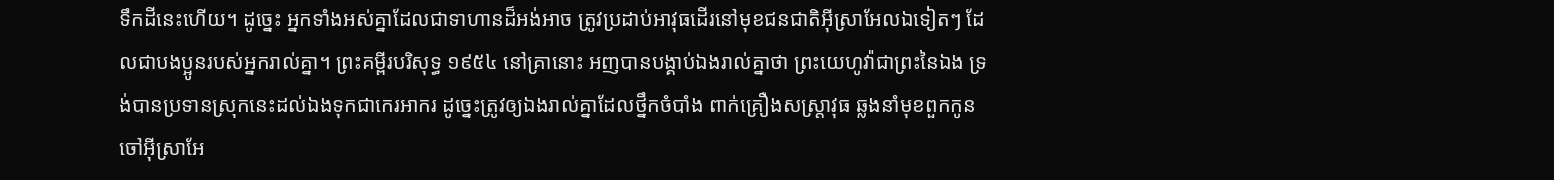ទឹកដីនេះហើយ។ ដូច្នេះ អ្នកទាំងអស់គ្នាដែលជាទាហានដ៏អង់អាច ត្រូវប្រដាប់អាវុធដើរនៅមុខជនជាតិអ៊ីស្រាអែលឯទៀតៗ ដែលជាបងប្អូនរបស់អ្នករាល់គ្នា។ ព្រះគម្ពីរបរិសុទ្ធ ១៩៥៤ នៅគ្រានោះ អញបានបង្គាប់ឯងរាល់គ្នាថា ព្រះយេហូវ៉ាជាព្រះនៃឯង ទ្រង់បានប្រទានស្រុកនេះដល់ឯងទុកជាកេរអាករ ដូច្នេះត្រូវឲ្យឯងរាល់គ្នាដែលថ្នឹកចំបាំង ពាក់គ្រឿងសស្ត្រាវុធ ឆ្លងនាំមុខពួកកូនចៅអ៊ីស្រាអែ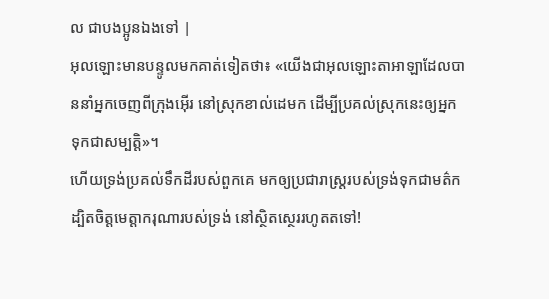ល ជាបងប្អូនឯងទៅ |
អុលឡោះមានបន្ទូលមកគាត់ទៀតថា៖ «យើងជាអុលឡោះតាអាឡាដែលបាននាំអ្នកចេញពីក្រុងអ៊ើរ នៅស្រុកខាល់ដេមក ដើម្បីប្រគល់ស្រុកនេះឲ្យអ្នកទុកជាសម្បត្តិ»។
ហើយទ្រង់ប្រគល់ទឹកដីរបស់ពួកគេ មកឲ្យប្រជារាស្ត្ររបស់ទ្រង់ទុកជាមត៌ក ដ្បិតចិត្តមេត្តាករុណារបស់ទ្រង់ នៅស្ថិតស្ថេររហូតតទៅ!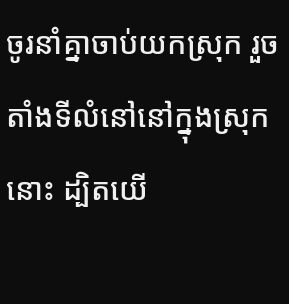ចូរនាំគ្នាចាប់យកស្រុក រួចតាំងទីលំនៅនៅក្នុងស្រុកនោះ ដ្បិតយើ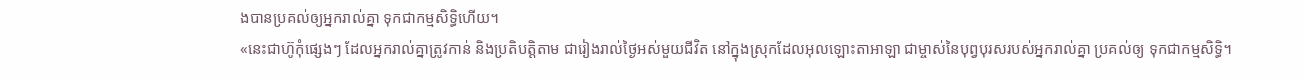ងបានប្រគល់ឲ្យអ្នករាល់គ្នា ទុកជាកម្មសិទ្ធិហើយ។
«នេះជាហ៊ូកុំផ្សេងៗ ដែលអ្នករាល់គ្នាត្រូវកាន់ និងប្រតិបត្តិតាម ជារៀងរាល់ថ្ងៃអស់មួយជីវិត នៅក្នុងស្រុកដែលអុលឡោះតាអាឡា ជាម្ចាស់នៃបុព្វបុរសរបស់អ្នករាល់គ្នា ប្រគល់ឲ្យ ទុកជាកម្មសិទ្ធិ។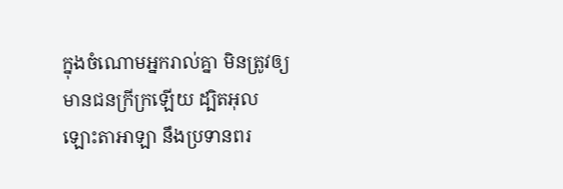ក្នុងចំណោមអ្នករាល់គ្នា មិនត្រូវឲ្យមានជនក្រីក្រឡើយ ដ្បិតអុលឡោះតាអាឡា នឹងប្រទានពរ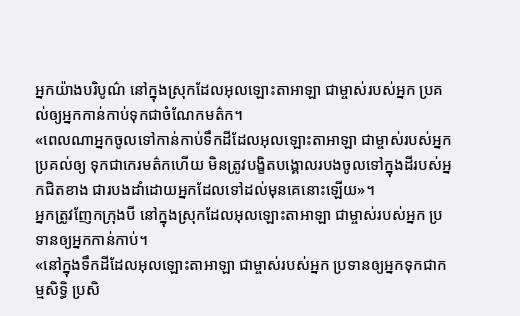អ្នកយ៉ាងបរិបូណ៌ នៅក្នុងស្រុកដែលអុលឡោះតាអាឡា ជាម្ចាស់របស់អ្នក ប្រគល់ឲ្យអ្នកកាន់កាប់ទុកជាចំណែកមត៌ក។
«ពេលណាអ្នកចូលទៅកាន់កាប់ទឹកដីដែលអុលឡោះតាអាឡា ជាម្ចាស់របស់អ្នក ប្រគល់ឲ្យ ទុកជាកេរមត៌កហើយ មិនត្រូវបង្ខិតបង្គោលរបងចូលទៅក្នុងដីរបស់អ្នកជិតខាង ជារបងដាំដោយអ្នកដែលទៅដល់មុនគេនោះឡើយ»។
អ្នកត្រូវញែកក្រុងបី នៅក្នុងស្រុកដែលអុលឡោះតាអាឡា ជាម្ចាស់របស់អ្នក ប្រទានឲ្យអ្នកកាន់កាប់។
«នៅក្នុងទឹកដីដែលអុលឡោះតាអាឡា ជាម្ចាស់របស់អ្នក ប្រទានឲ្យអ្នកទុកជាកម្មសិទ្ធិ ប្រសិ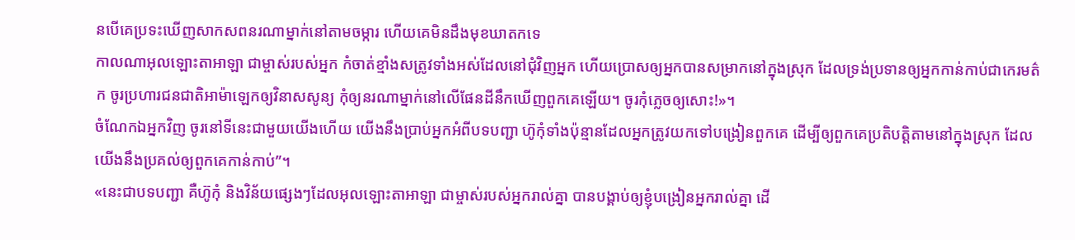នបើគេប្រទះឃើញសាកសពនរណាម្នាក់នៅតាមចម្ការ ហើយគេមិនដឹងមុខឃាតកទេ
កាលណាអុលឡោះតាអាឡា ជាម្ចាស់របស់អ្នក កំចាត់ខ្មាំងសត្រូវទាំងអស់ដែលនៅជុំវិញអ្នក ហើយប្រោសឲ្យអ្នកបានសម្រាកនៅក្នុងស្រុក ដែលទ្រង់ប្រទានឲ្យអ្នកកាន់កាប់ជាកេរមត៌ក ចូរប្រហារជនជាតិអាម៉ាឡេកឲ្យវិនាសសូន្យ កុំឲ្យនរណាម្នាក់នៅលើផែនដីនឹកឃើញពួកគេឡើយ។ ចូរកុំភ្លេចឲ្យសោះ!»។
ចំណែកឯអ្នកវិញ ចូរនៅទីនេះជាមួយយើងហើយ យើងនឹងប្រាប់អ្នកអំពីបទបញ្ជា ហ៊ូកុំទាំងប៉ុន្មានដែលអ្នកត្រូវយកទៅបង្រៀនពួកគេ ដើម្បីឲ្យពួកគេប្រតិបត្តិតាមនៅក្នុងស្រុក ដែលយើងនឹងប្រគល់ឲ្យពួកគេកាន់កាប់”។
«នេះជាបទបញ្ជា គឺហ៊ូកុំ និងវិន័យផ្សេងៗដែលអុលឡោះតាអាឡា ជាម្ចាស់របស់អ្នករាល់គ្នា បានបង្គាប់ឲ្យខ្ញុំបង្រៀនអ្នករាល់គ្នា ដើ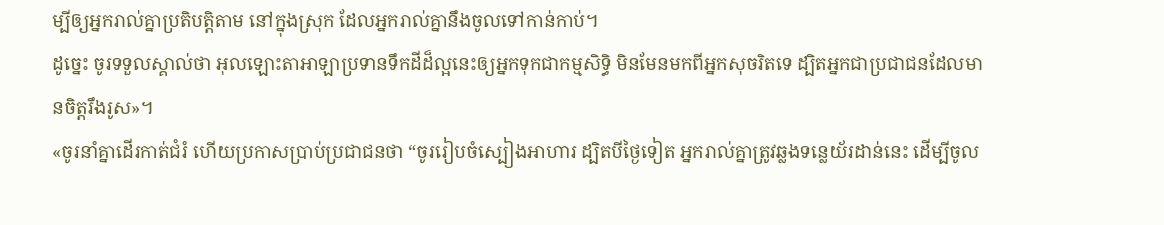ម្បីឲ្យអ្នករាល់គ្នាប្រតិបត្តិតាម នៅក្នុងស្រុក ដែលអ្នករាល់គ្នានឹងចូលទៅកាន់កាប់។
ដូច្នេះ ចូរទទួលស្គាល់ថា អុលឡោះតាអាឡាប្រទានទឹកដីដ៏ល្អនេះឲ្យអ្នកទុកជាកម្មសិទ្ធិ មិនមែនមកពីអ្នកសុចរិតទេ ដ្បិតអ្នកជាប្រជាជនដែលមានចិត្តរឹងរូស»។
«ចូរនាំគ្នាដើរកាត់ជំរំ ហើយប្រកាសប្រាប់ប្រជាជនថា “ចូររៀបចំស្បៀងអាហារ ដ្បិតបីថ្ងៃទៀត អ្នករាល់គ្នាត្រូវឆ្លងទន្លេយ័រដាន់នេះ ដើម្បីចូល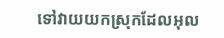ទៅវាយយកស្រុកដែលអុល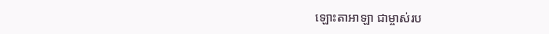ឡោះតាអាឡា ជាម្ចាស់រប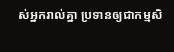ស់អ្នករាល់គ្នា ប្រទានឲ្យជាកម្មសិ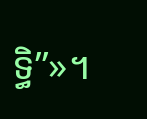ទ្ធិ”»។